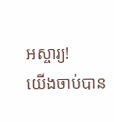អស្ចារ្យ!
យើងចាប់បាន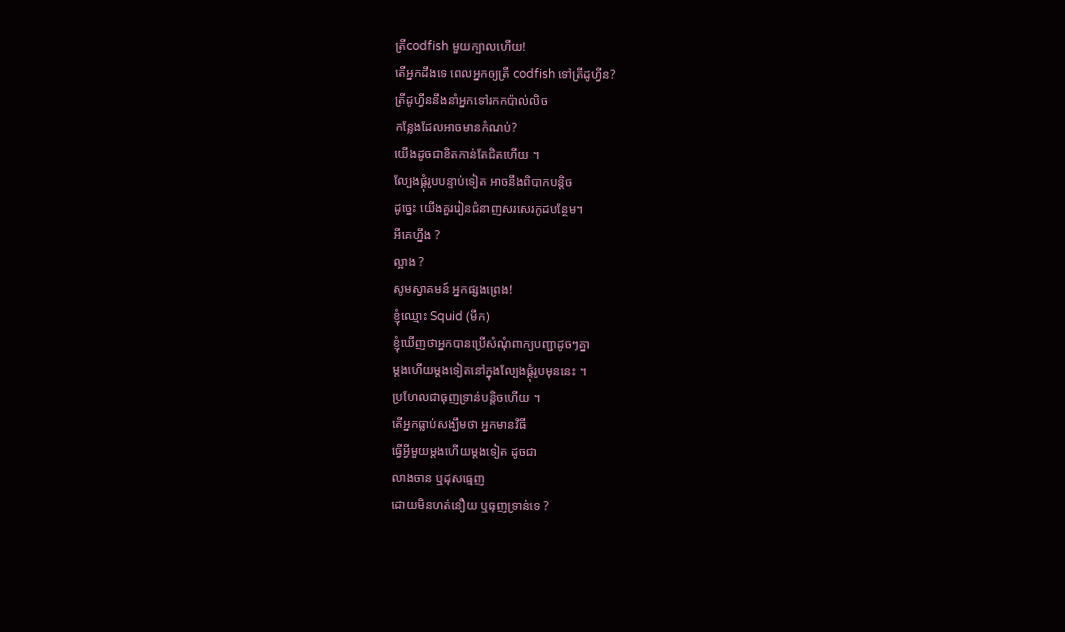ត្រីcodfish មួយក្បាលហើយ!
តើអ្នកដឹងទេ ពេលអ្នកឲ្យត្រី codfish ទៅត្រីដូហ្វីន?
ត្រីដូហ្វីននឹងនាំអ្នកទៅរកកប៉ាល់លិច
កន្លែងដែលអាចមានកំណប់?
យើងដូចជាខិតកាន់តែជិតហើយ ។
ល្បែងផ្គុំរូបបន្ទាប់ទៀត អាចនឹងពិបាកបន្តិច
ដូច្នេះ យើងគួររៀនជំនាញសរសេរកូដបន្ថែម។
អីគេហ្នឹង ?
ល្អាង ?
សូមស្វាគមន៍ អ្នកផ្សងព្រេង!
ខ្ញុំឈ្មោះ Squid (មឹក)
ខ្ញុំឃើញថាអ្នកបានប្រើសំណុំពាក្យបញ្ជាដូចៗគ្នា
ម្តងហើយម្តងទៀតនៅក្នុងល្បែងផ្គុំរូបមុននេះ ។
ប្រហែលជាធុញទ្រាន់បន្តិចហើយ ។
តើអ្នកធ្លាប់សង្ឃឹមថា អ្នកមានវិធី
ធ្វើអ្វីមួយម្តងហើយម្តងទៀត ដូចជា
លាងចាន ឬដុសធ្មេញ
ដោយមិនហត់នឿយ ឬធុញទ្រាន់ទេ ?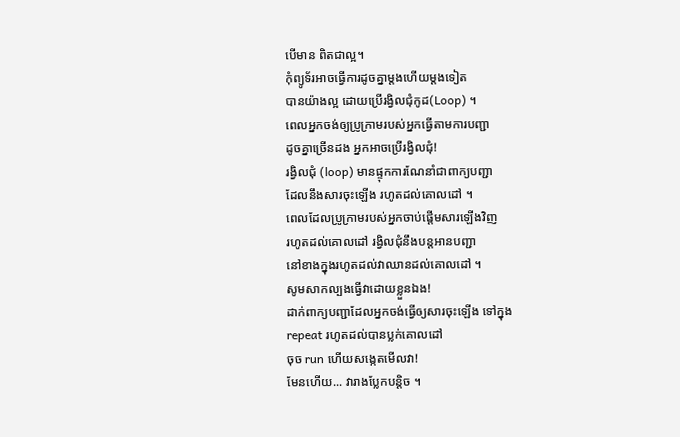បើមាន ពិតជាល្អ។
កុំព្យូទ័រអាចធ្វើការដូចគ្នាម្តងហើយម្តងទៀត
បានយ៉ាងល្អ ដោយប្រើរង្វិលជុំកូដ(Loop) ។
ពេលអ្នកចង់ឲ្យប្រូក្រាមរបស់អ្នកធ្វើតាមការបញ្ជា
ដូចគ្នាច្រើនដង អ្នកអាចប្រើរង្វិលជុំ!
រង្វិលជុំ (loop) មានផ្ទុកការណែនាំជាពាក្យបញ្ជា
ដែលនឹងសារចុះឡើង រហូតដល់គោលដៅ ។
ពេលដែលប្រូក្រាមរបស់អ្នកចាប់ផ្តើមសារឡើងវិញ
រហូតដល់គោលដៅ រង្វិលជុំនឹងបន្តអានបញ្ជា
នៅខាងក្នុងរហូតដល់វាឈានដល់គោលដៅ ។
សូមសាកល្បងធ្វើវាដោយខ្លួនឯង!
ដាក់ពាក្យបញ្ជាដែលអ្នកចង់ធ្វើឲ្យសារចុះឡើង ទៅក្នុង
repeat រហូតដល់បានប្លក់គោលដៅ
ចុច run ហើយសង្កេតមើលវា!
មែនហើយ... វារាងប្លែកបន្តិច ។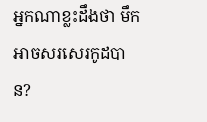អ្នកណាខ្លះដឹងថា មឹកអាចសរសេរកូដបាន?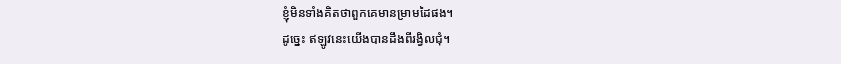ខ្ញុំមិនទាំងគិតថាពួកគេមានម្រាមដៃផង។
ដូច្នេះ ឥឡូវនេះយើងបានដឹងពីរង្វិលជុំ។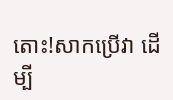តោះ!សាកប្រើវា ដើម្បី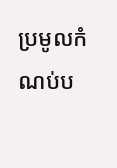ប្រមូលកំណប់ប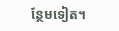ន្ថែមទៀត។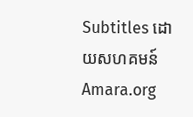Subtitles ដោយសហគមន៍ Amara.org